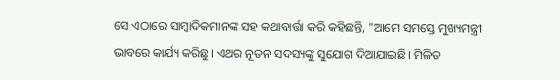ସେ ଏଠାରେ ସାମ୍ବାଦିକମାନଙ୍କ ସହ କଥାବାର୍ତ୍ତା କରି କହିଛନ୍ତି, "ଆମେ ସମସ୍ତେ ମୁଖ୍ୟମନ୍ତ୍ରୀ ଭାବରେ କାର୍ଯ୍ୟ କରିଛୁ। ଏଥର ନୂତନ ସଦସ୍ୟଙ୍କୁ ସୁଯୋଗ ଦିଆଯାଇଛି। ମିଳିତ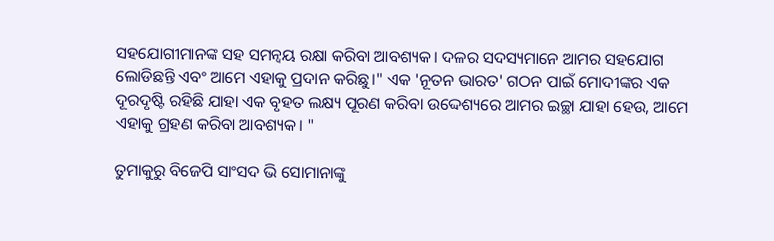ସହଯୋଗୀମାନଙ୍କ ସହ ସମନ୍ୱୟ ରକ୍ଷା କରିବା ଆବଶ୍ୟକ। ଦଳର ସଦସ୍ୟମାନେ ଆମର ସହଯୋଗ ଲୋଡିଛନ୍ତି ଏବଂ ଆମେ ଏହାକୁ ପ୍ରଦାନ କରିଛୁ।" ଏକ 'ନୂତନ ଭାରତ' ଗଠନ ପାଇଁ ମୋଦୀଙ୍କର ଏକ ଦୂରଦୃଷ୍ଟି ରହିଛି ଯାହା ଏକ ବୃହତ ଲକ୍ଷ୍ୟ ପୂରଣ କରିବା ଉଦ୍ଦେଶ୍ୟରେ ଆମର ଇଚ୍ଛା ଯାହା ହେଉ, ଆମେ ଏହାକୁ ଗ୍ରହଣ କରିବା ଆବଶ୍ୟକ। "

ତୁମାକୁରୁ ବିଜେପି ସାଂସଦ ଭି ସୋମାନାଙ୍କୁ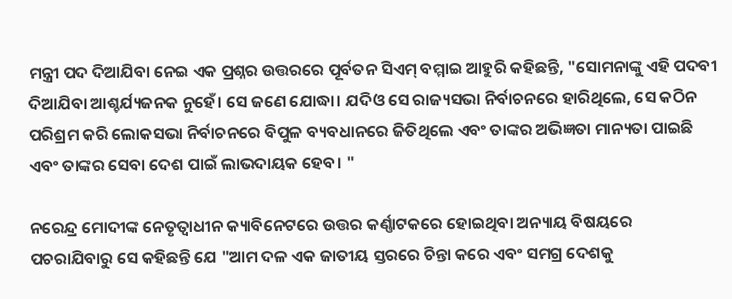ମନ୍ତ୍ରୀ ପଦ ଦିଆଯିବା ନେଇ ଏକ ପ୍ରଶ୍ନର ଉତ୍ତରରେ ପୂର୍ବତନ ସିଏମ୍ ବମ୍ମାଇ ଆହୁରି କହିଛନ୍ତି, "ସୋମନାଙ୍କୁ ଏହି ପଦବୀ ଦିଆଯିବା ଆଶ୍ଚର୍ଯ୍ୟଜନକ ନୁହେଁ। ସେ ଜଣେ ଯୋଦ୍ଧା। ଯଦିଓ ସେ ରାଜ୍ୟସଭା ନିର୍ବାଚନରେ ହାରିଥିଲେ, ସେ କଠିନ ପରିଶ୍ରମ କରି ଲୋକସଭା ନିର୍ବାଚନରେ ବିପୁଳ ବ୍ୟବଧାନରେ ଜିତିଥିଲେ ଏବଂ ତାଙ୍କର ଅଭିଜ୍ଞତା ମାନ୍ୟତା ପାଇଛି ଏବଂ ତାଙ୍କର ସେବା ଦେଶ ପାଇଁ ଲାଭଦାୟକ ହେବ। "

ନରେନ୍ଦ୍ର ମୋଦୀଙ୍କ ନେତୃତ୍ୱାଧୀନ କ୍ୟାବିନେଟରେ ଉତ୍ତର କର୍ଣ୍ଣାଟକରେ ହୋଇଥିବା ଅନ୍ୟାୟ ବିଷୟରେ ପଚରାଯିବାରୁ ସେ କହିଛନ୍ତି ଯେ "ଆମ ଦଳ ଏକ ଜାତୀୟ ସ୍ତରରେ ଚିନ୍ତା କରେ ଏବଂ ସମଗ୍ର ଦେଶକୁ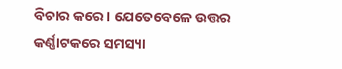ବିଚାର କରେ। ଯେତେବେଳେ ଉତ୍ତର କର୍ଣ୍ଣାଟକରେ ସମସ୍ୟା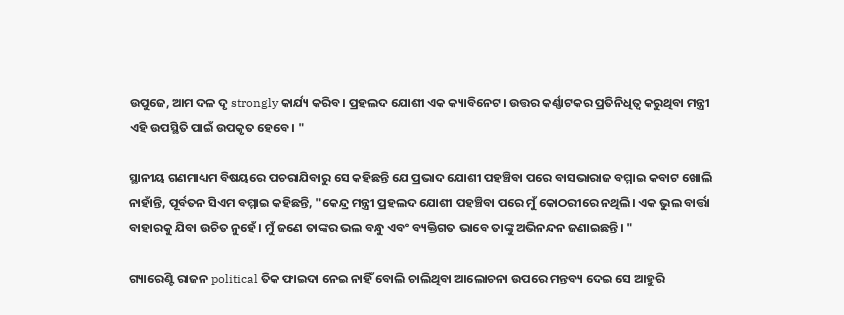ଉପୁଜେ, ଆମ ଦଳ ଦୃ strongly କାର୍ଯ୍ୟ କରିବ। ପ୍ରହଲଦ ଯୋଶୀ ଏକ କ୍ୟାବିନେଟ। ଉତ୍ତର କର୍ଣ୍ଣାଟକର ପ୍ରତିନିଧିତ୍ୱ କରୁଥିବା ମନ୍ତ୍ରୀ ଏହି ଉପସ୍ଥିତି ପାଇଁ ଉପକୃତ ହେବେ। "

ସ୍ଥାନୀୟ ଗଣମାଧ୍ୟମ ବିଷୟରେ ପଚରାଯିବାରୁ ସେ କହିଛନ୍ତି ଯେ ପ୍ରଭାଦ ଯୋଶୀ ପହଞ୍ଚିବା ପରେ ବାସଭାରାଜ ବମ୍ମାଇ କବାଟ ଖୋଲି ନାହାଁନ୍ତି, ପୂର୍ବତନ ସିଏମ ବମ୍ମାଇ କହିଛନ୍ତି, "କେନ୍ଦ୍ର ମନ୍ତ୍ରୀ ପ୍ରହଲଦ ଯୋଶୀ ପହଞ୍ଚିବା ପରେ ମୁଁ କୋଠରୀରେ ନଥିଲି। ଏକ ଭୁଲ ବାର୍ତ୍ତା ବାହାରକୁ ଯିବା ଉଚିତ ନୁହେଁ। ମୁଁ ଜଣେ ତାଙ୍କର ଭଲ ବନ୍ଧୁ ଏବଂ ବ୍ୟକ୍ତିଗତ ଭାବେ ତାଙ୍କୁ ଅଭିନନ୍ଦନ ଜଣାଇଛନ୍ତି। "

ଗ୍ୟାରେଣ୍ଟି ରାଜନ political ତିକ ଫାଇଦା ନେଇ ନାହିଁ ବୋଲି ଚାଲିଥିବା ଆଲୋଚନା ଉପରେ ମନ୍ତବ୍ୟ ଦେଇ ସେ ଆହୁରି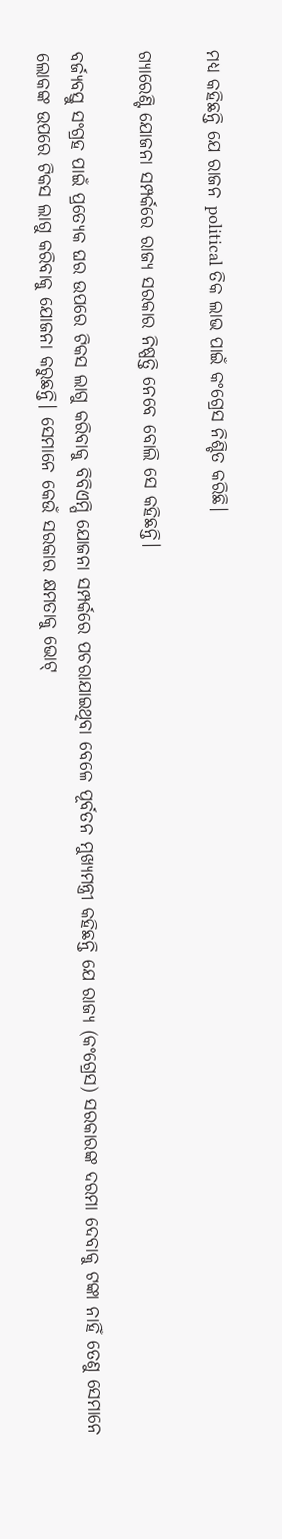ମଧ୍ୟ କହିଛନ୍ତି ଯେ ରାଜନ political ତିକ ଲାଭ ପାଇଁ କଂଗ୍ରେସ ନିଶ୍ଚିତ କରିଛି।

ଗ୍ୟାରେଣ୍ଟି ଯୋଜନା ସମ୍ପର୍କରେ ରାଜ୍ୟ ସରକାର ନିଷ୍ପତ୍ତି ନେବେ ବୋଲି ସେ କହିଛନ୍ତି।

ବର୍ଜ୍ୟବସ୍ତୁ ସଂଗ୍ରହ ପାଇଁ ପ୍ରତ୍ୟେକ ଘର ଉପରେ ଟିକସ ଲାଗୁ କରିବାକୁ ବିବିଏମ୍ପି ଯୋଜନା ସମ୍ପର୍କରେ ପଚରାଯାଇଥିବା ବେଳେ ପୂର୍ବତନ ମୁଖ୍ୟମନ୍ତ୍ରୀ କହିଛନ୍ତି ଯେ ରାଜ୍ୟ (କଂଗ୍ରେସ) ସରକାରଙ୍କ ଦରମା ଦେବାକୁ ଟଙ୍କା ନାହିଁ ତେଣୁ ସେମାନେ ଲୋକଙ୍କ ଉପରେ ଟିକସ ଲାଗୁ କରିବାକୁ ଯୋଜନା କରୁଛନ୍ତି। ସେମାନେ କେଉଁ ସରକାର କ୍ଷମତାକୁ ଭୋଟ୍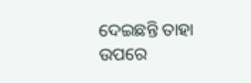ଦେଇଛନ୍ତି ତାହା ଉପରେ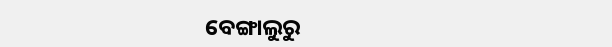ବେଙ୍ଗାଲୁରୁ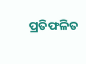ପ୍ରତିଫଳିତ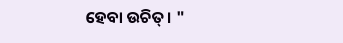ହେବା ଉଚିତ୍। "